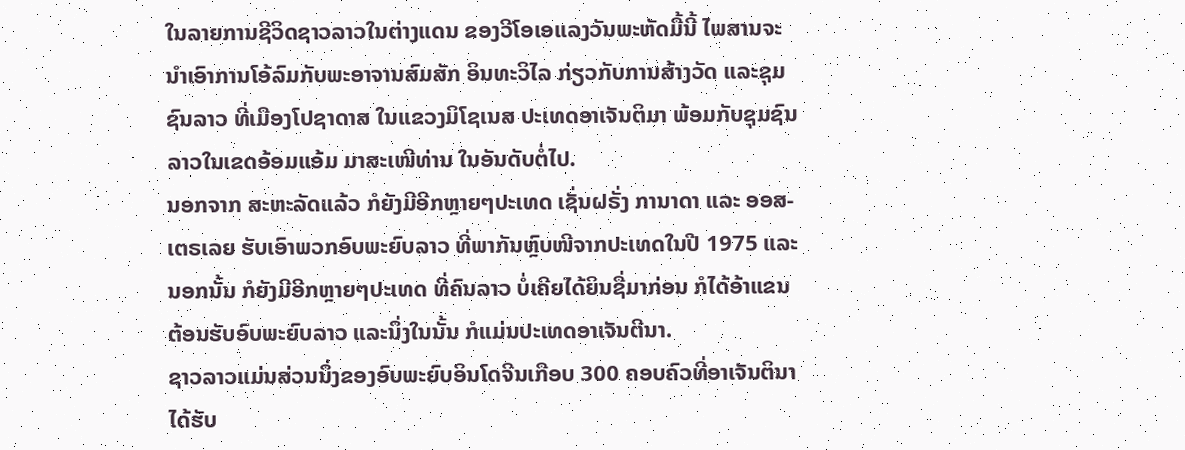ໃນລາຍການຊີວິດຊາວລາວໃນຕ່າງແດນ ຂອງວີໂອເອແລງວັນພະຫັດມື້ນີ້ ໄພສານຈະ
ນຳເອົາການໂອ້ລົມກັບພະອາຈານສົມສັກ ອິນທະວິໄລ ກ່ຽວກັບການສ້າງວັດ ແລະຊຸມ
ຊົນລາວ ທີ່ເມືອງໂປຊາດາສ ໃນແຂວງມິໂຊເນສ ປະເທດອາເຈັນຕິມາ ພ້ອມກັບຊຸມຊົນ
ລາວໃນເຂດອ້ອມແອ້ມ ມາສະເໜີທ່ານ ໃນອັນດັບຕໍ່ໄປ.
ນອກຈາກ ສະຫະລັດແລ້ວ ກໍຍັງມີອີກຫຼາຍໆປະເທດ ເຊັ່ນຝຣັ່ງ ການາດາ ແລະ ອອສ-
ເຕຣເລຍ ຮັບເອົາພວກອົບພະຍົບລາວ ທີ່ພາກັນຫຼົບໜີຈາກປະເທດໃນປີ 1975 ແລະ
ນອກນັ້ນ ກໍຍັງມີອີກຫຼາຍໆປະເທດ ທີ່ຄົນລາວ ບໍ່ເຄີຍໄດ້ຍິນຊື່ມາກ່ອນ ກໍໄດ້ອ້າແຂນ
ຕ້ອນຮັບອົບພະຍົບລາວ ແລະນຶ່ງໃນນັ້ນ ກໍແມ່ນປະເທດອາເຈັນຕີນາ.
ຊາວລາວແມ່ນສ່ວນນຶ່ງຂອງອົບພະຍົບອິນໂດຈີນເກືອບ 300 ຄອບຄົວທີ່ອາເຈັນຕິນາ
ໄດ້ຮັບ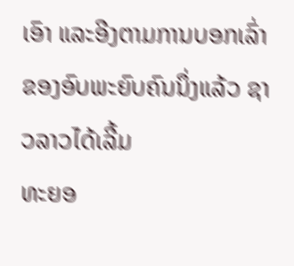ເອົາ ແລະອີງຕາມການບອກເລົ່າຂອງອົບພະຍົບຄົນນຶ່ງແລ້ວ ຊາວລາວໄດ້ເລີ້ມ
ທະຍອ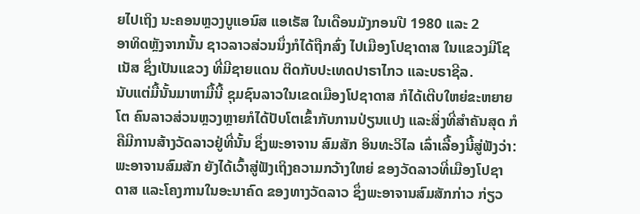ຍໄປເຖິງ ນະຄອນຫຼວງບູແອນົສ ແອເຣັສ ໃນເດືອນມັງກອນປີ 1980 ແລະ 2
ອາທິດຫຼັງຈາກນັ້ນ ຊາວລາວສ່ວນນຶ່ງກໍໄດ້ຖືກສົ່ງ ໄປເມືອງໂປຊາດາສ ໃນແຂວງມີໂຊ
ເນັສ ຊຶ່ງເປັນແຂວງ ທີ່ມີຊາຍແດນ ຕິດກັບປະເທດປາຣາໄກວ ແລະບຣາຊີລ.
ນັບແຕ່ມື້ນັ້ນມາຫາມື້ນີ້ ຊຸມຊົນລາວໃນເຂດເມືອງໂປຊາດາສ ກໍໄດ້ເຕີບໃຫຍ່ຂະຫຍາຍ
ໂຕ ຄົນລາວສ່ວນຫຼວງຫຼາຍກໍໄດ້ປັບໂຕເຂົ້າກັບການປ່ຽນແປງ ແລະສິ່ງທີ່ສຳຄັນສຸດ ກໍ
ຄືມີການສ້າງວັດລາວຢູ່ທີ່ນັ້ນ ຊຶ່ງພະອາຈານ ສົມສັກ ອິນທະວິໄລ ເລົ່າເລື້ອງນີ້ສູ່ຟັງວ່າ:
ພະອາຈານສົມສັກ ຍັງໄດ້ເວົ້າສູ່ຟັງເຖິງຄວາມກວ້າງໃຫຍ່ ຂອງວັດລາວທີ່ເມືອງໂປຊາ
ດາສ ແລະໂຄງການໃນອະນາຄົດ ຂອງທາງວັດລາວ ຊຶ່ງພະອາຈານສົມສັກກ່າວ ກ່ຽວ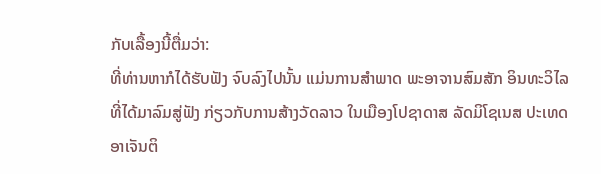ກັບເລື້ອງນີ້ຕື່ມວ່າ:
ທີ່ທ່ານຫາກໍໄດ້ຮັບຟັງ ຈົບລົງໄປນັ້ນ ແມ່ນການສຳພາດ ພະອາຈານສົມສັກ ອິນທະວິໄລ
ທີ່ໄດ້ມາລົມສູ່ຟັງ ກ່ຽວກັບການສ້າງວັດລາວ ໃນເມືອງໂປຊາດາສ ລັດມິໂຊເນສ ປະເທດ
ອາເຈັນຕິ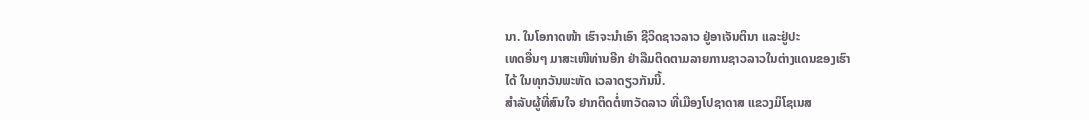ນາ. ໃນໂອກາດໜ້າ ເຮົາຈະນຳເອົາ ຊີວິດຊາວລາວ ຢູ່ອາເຈັນຕິນາ ແລະຢູ່ປະ
ເທດອື່ນໆ ມາສະເໜີທ່ານອີກ ຢ່າລືມຕິດຕາມລາຍການຊາວລາວໃນຕ່າງແດນຂອງເຮົາ
ໄດ້ ໃນທຸກວັນພະຫັດ ເວລາດຽວກັນນີ້.
ສຳລັບຜູ້ທີ່ສົນໃຈ ຢາກຕິດຕໍ່ຫາວັດລາວ ທີ່ເມືອງໂປຊາດາສ ແຂວງມິໂຊເນສ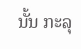ນັ້ນ ກະລຸ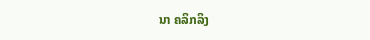ນາ ຄລິກລິງ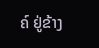ຄ໌ ຢູ່ຂ້າງ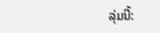ລຸ່ມນີ້: